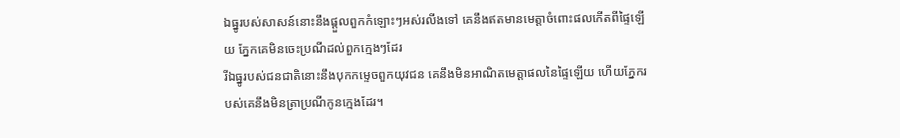ឯធ្នូរបស់សាសន៍នោះនឹងផ្តួលពួកកំឡោះៗអស់រលីងទៅ គេនឹងឥតមានមេត្តាចំពោះផលកើតពីផ្ទៃឡើយ ភ្នែកគេមិនចេះប្រណីដល់ពួកក្មេងៗដែរ
រីឯធ្នូរបស់ជនជាតិនោះនឹងបុកកម្ទេចពួកយុវជន គេនឹងមិនអាណិតមេត្តាផលនៃផ្ទៃឡើយ ហើយភ្នែករបស់គេនឹងមិនត្រាប្រណីកូនក្មេងដែរ។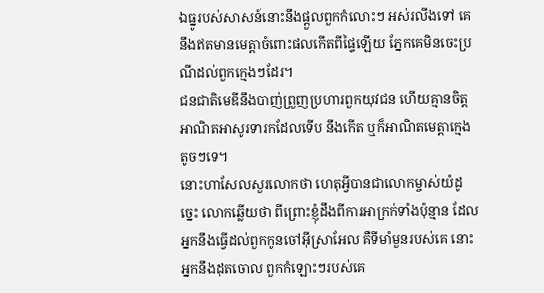ឯធ្នូរបស់សាសន៍នោះនឹងផ្តួលពួកកំលោះៗ អស់រលីងទៅ គេនឹងឥតមានមេត្តាចំពោះផលកើតពីផ្ទៃឡើយ ភ្នែកគេមិនចេះប្រណីដល់ពួកក្មេងៗដែរ។
ជនជាតិមេឌីនឹងបាញ់ព្រួញប្រហារពួកយុវជន ហើយគ្មានចិត្តអាណិតអាសូរទារកដែលទើប នឹងកើត ឬក៏អាណិតមេត្តាក្មេងតូចៗទេ។
នោះហាសែលសួរលោកថា ហេតុអ្វីបានជាលោកម្ចាស់យំដូច្នេះ លោកឆ្លើយថា ពីព្រោះខ្ញុំដឹងពីការអាក្រក់ទាំងប៉ុន្មាន ដែលអ្នកនឹងធ្វើដល់ពួកកូនចៅអ៊ីស្រាអែល គឺទីមាំមួនរបស់គេ នោះអ្នកនឹងដុតចោល ពួកកំឡោះៗរបស់គេ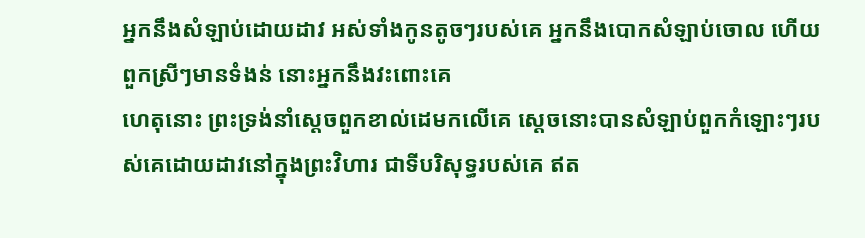អ្នកនឹងសំឡាប់ដោយដាវ អស់ទាំងកូនតូចៗរបស់គេ អ្នកនឹងបោកសំឡាប់ចោល ហើយពួកស្រីៗមានទំងន់ នោះអ្នកនឹងវះពោះគេ
ហេតុនោះ ព្រះទ្រង់នាំស្តេចពួកខាល់ដេមកលើគេ ស្តេចនោះបានសំឡាប់ពួកកំឡោះៗរបស់គេដោយដាវនៅក្នុងព្រះវិហារ ជាទីបរិសុទ្ធរបស់គេ ឥត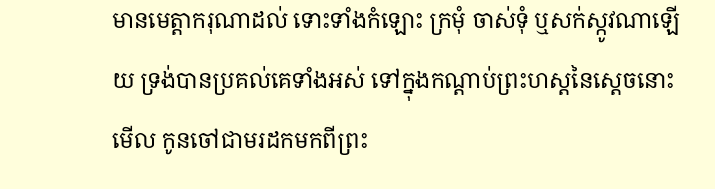មានមេត្តាករុណាដល់ ទោះទាំងកំឡោះ ក្រមុំ ចាស់ទុំ ឬសក់ស្កូវណាឡើយ ទ្រង់បានប្រគល់គេទាំងអស់ ទៅក្នុងកណ្តាប់ព្រះហស្តនៃស្តេចនោះ
មើល កូនចៅជាមរដកមកពីព្រះ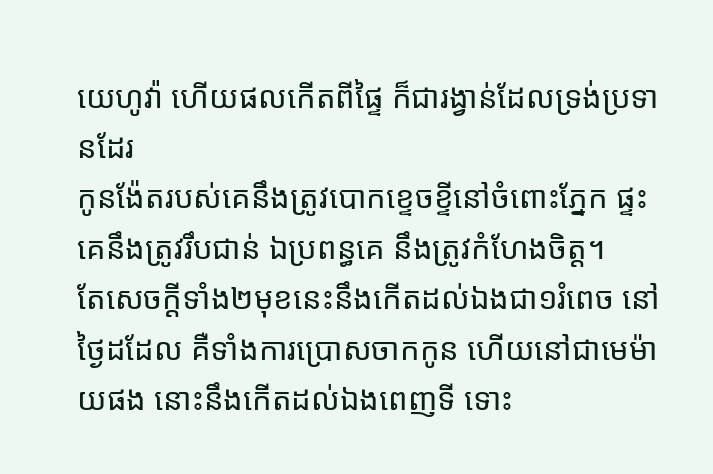យេហូវ៉ា ហើយផលកើតពីផ្ទៃ ក៏ជារង្វាន់ដែលទ្រង់ប្រទានដែរ
កូនង៉ែតរបស់គេនឹងត្រូវបោកខ្ទេចខ្ទីនៅចំពោះភ្នែក ផ្ទះគេនឹងត្រូវរឹបជាន់ ឯប្រពន្ធគេ នឹងត្រូវកំហែងចិត្ត។
តែសេចក្ដីទាំង២មុខនេះនឹងកើតដល់ឯងជា១រំពេច នៅថ្ងៃដដែល គឺទាំងការប្រោសចាកកូន ហើយនៅជាមេម៉ាយផង នោះនឹងកើតដល់ឯងពេញទី ទោះ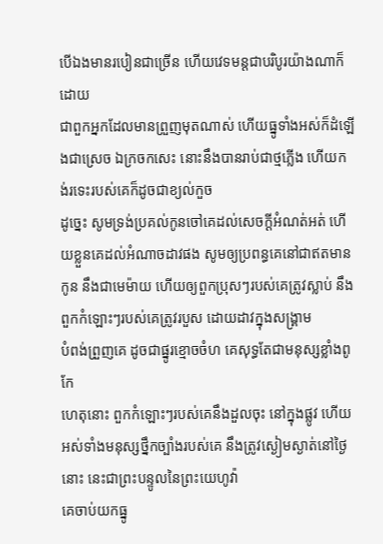បើឯងមានរបៀនជាច្រើន ហើយវេទមន្តជាបរិបូរយ៉ាងណាក៏ដោយ
ជាពួកអ្នកដែលមានព្រួញមុតណាស់ ហើយធ្នូទាំងអស់ក៏ដំឡើងជាស្រេច ឯក្រចកសេះ នោះនឹងបានរាប់ជាថ្មភ្លើង ហើយកង់រទេះរបស់គេក៏ដូចជាខ្យល់កួច
ដូច្នេះ សូមទ្រង់ប្រគល់កូនចៅគេដល់សេចក្ដីអំណត់អត់ ហើយខ្លួនគេដល់អំណាចដាវផង សូមឲ្យប្រពន្ធគេនៅជាឥតមានកូន នឹងជាមេម៉ាយ ហើយឲ្យពួកប្រុសៗរបស់គេត្រូវស្លាប់ នឹងពួកកំឡោះៗរបស់គេត្រូវរបួស ដោយដាវក្នុងសង្គ្រាម
បំពង់ព្រួញគេ ដូចជាផ្នូរខ្មោចចំហ គេសុទ្ធតែជាមនុស្សខ្លាំងពូកែ
ហេតុនោះ ពួកកំឡោះៗរបស់គេនឹងដួលចុះ នៅក្នុងផ្លូវ ហើយអស់ទាំងមនុស្សថ្នឹកច្បាំងរបស់គេ នឹងត្រូវស្ងៀមស្ងាត់នៅថ្ងៃនោះ នេះជាព្រះបន្ទូលនៃព្រះយេហូវ៉ា
គេចាប់យកធ្នូ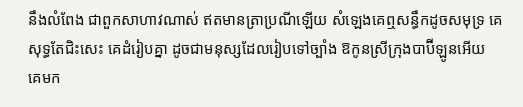នឹងលំពែង ជាពួកសាហាវណាស់ ឥតមានត្រាប្រណីឡើយ សំឡេងគេឮសន្ធឹកដូចសមុទ្រ គេសុទ្ធតែជិះសេះ គេដំរៀបគ្នា ដូចជាមនុស្សដែលរៀបទៅច្បាំង ឱកូនស្រីក្រុងបាប៊ីឡូនអើយ គេមក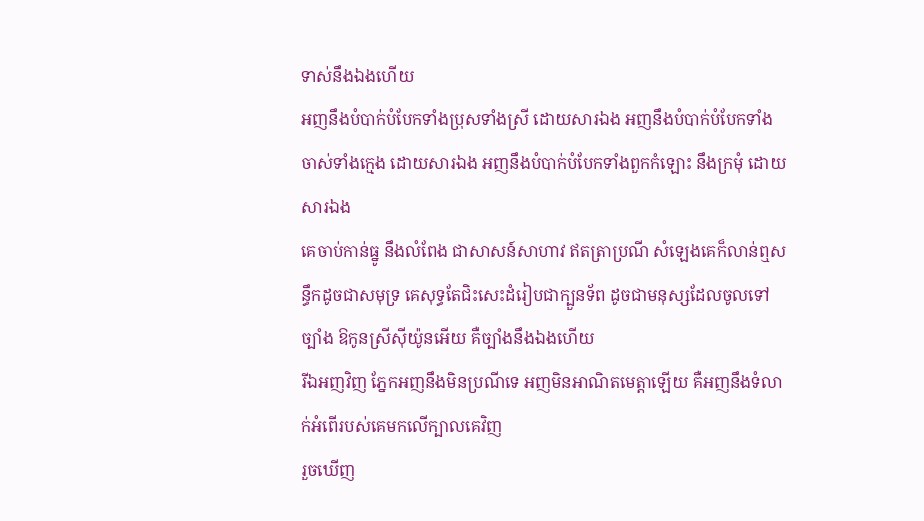ទាស់នឹងឯងហើយ
អញនឹងបំបាក់បំបែកទាំងប្រុសទាំងស្រី ដោយសារឯង អញនឹងបំបាក់បំបែកទាំងចាស់ទាំងក្មេង ដោយសារឯង អញនឹងបំបាក់បំបែកទាំងពួកកំឡោះ នឹងក្រមុំ ដោយសារឯង
គេចាប់កាន់ធ្នូ នឹងលំពែង ជាសាសន៍សាហាវ ឥតត្រាប្រណី សំឡេងគេក៏លាន់ឮសន្ធឹកដូចជាសមុទ្រ គេសុទ្ធតែជិះសេះដំរៀបជាក្បួនទ័ព ដូចជាមនុស្សដែលចូលទៅច្បាំង ឱកូនស្រីស៊ីយ៉ូនអើយ គឺច្បាំងនឹងឯងហើយ
រីឯអញវិញ ភ្នែកអញនឹងមិនប្រណីទេ អញមិនអាណិតមេត្តាឡើយ គឺអញនឹងទំលាក់អំពើរបស់គេមកលើក្បាលគេវិញ
រួចឃើញ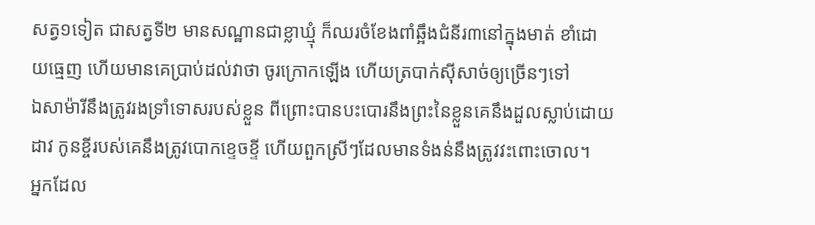សត្វ១ទៀត ជាសត្វទី២ មានសណ្ឋានជាខ្លាឃ្មុំ ក៏ឈរចំខែងពាំឆ្អឹងជំនីរ៣នៅក្នុងមាត់ ខាំដោយធ្មេញ ហើយមានគេប្រាប់ដល់វាថា ចូរក្រោកឡើង ហើយត្របាក់ស៊ីសាច់ឲ្យច្រើនៗទៅ
ឯសាម៉ារីនឹងត្រូវរងទ្រាំទោសរបស់ខ្លួន ពីព្រោះបានបះបោរនឹងព្រះនៃខ្លួនគេនឹងដួលស្លាប់ដោយដាវ កូនខ្ចីរបស់គេនឹងត្រូវបោកខ្ទេចខ្ទី ហើយពួកស្រីៗដែលមានទំងន់នឹងត្រូវវះពោះចោល។
អ្នកដែល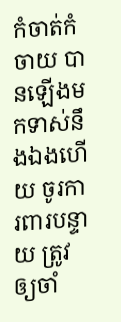កំចាត់កំចាយ បានឡើងមកទាស់នឹងឯងហើយ ចូរការពារបន្ទាយ ត្រូវឲ្យចាំ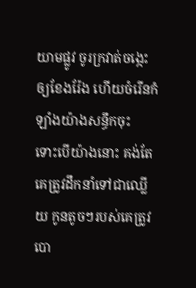យាមផ្លូវ ចូរក្រវាត់ចង្កេះឲ្យខែងរ៉ែង ហើយចំរើនកំឡាំងយ៉ាងសន្ធឹកចុះ
ទោះបើយ៉ាងនោះ គង់តែគេត្រូវដឹកនាំទៅជាឈ្លើយ កូនតូចៗរបស់គេត្រូវបោ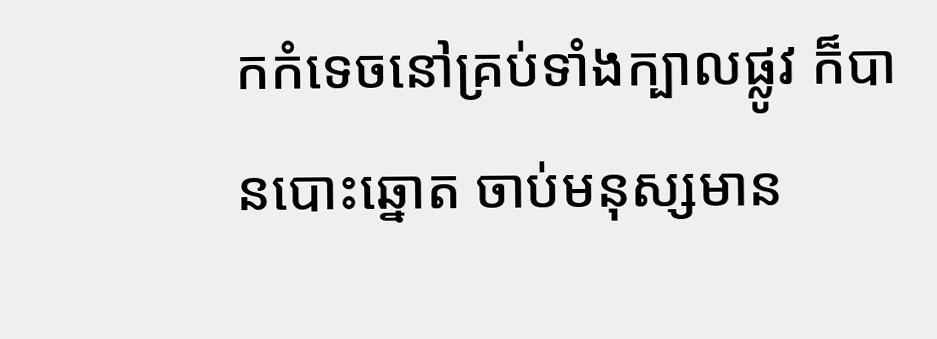កកំទេចនៅគ្រប់ទាំងក្បាលផ្លូវ ក៏បានបោះឆ្នោត ចាប់មនុស្សមាន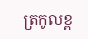ត្រកូលខ្ព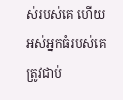ស់របស់គេ ហើយអស់អ្នកធំរបស់គេត្រូវជាប់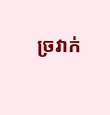ច្រវាក់